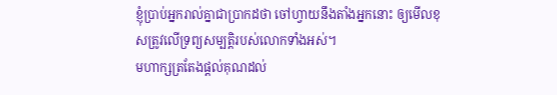ខ្ញុំប្រាប់អ្នករាល់គ្នាជាប្រាកដថា ចៅហ្វាយនឹងតាំងអ្នកនោះ ឲ្យមើលខុសត្រូវលើទ្រព្យសម្បត្តិរបស់លោកទាំងអស់។
មហាក្សត្រតែងផ្តល់គុណដល់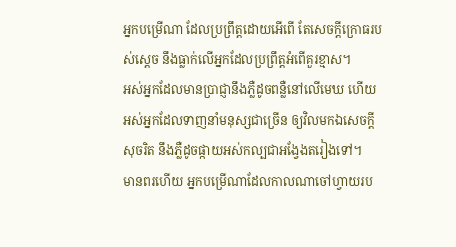អ្នកបម្រើណា ដែលប្រព្រឹត្តដោយអើពើ តែសេចក្ដីក្រោធរបស់ស្ដេច នឹងធ្លាក់លើអ្នកដែលប្រព្រឹត្តអំពើគួរខ្មាស។
អស់អ្នកដែលមានប្រាជ្ញានឹងភ្លឺដូចពន្លឺនៅលើមេឃ ហើយអស់អ្នកដែលទាញនាំមនុស្សជាច្រើន ឲ្យវិលមកឯសេចក្ដីសុចរិត នឹងភ្លឺដូចផ្កាយអស់កល្បជាអង្វែងតរៀងទៅ។
មានពរហើយ អ្នកបម្រើណាដែលកាលណាចៅហ្វាយរប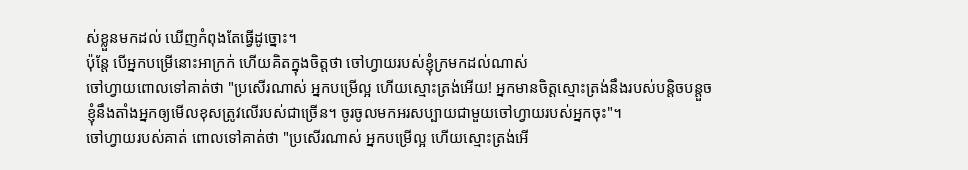ស់ខ្លួនមកដល់ ឃើញកំពុងតែធ្វើដូច្នោះ។
ប៉ុន្តែ បើអ្នកបម្រើនោះអាក្រក់ ហើយគិតក្នុងចិត្តថា ចៅហ្វាយរបស់ខ្ញុំក្រមកដល់ណាស់
ចៅហ្វាយពោលទៅគាត់ថា "ប្រសើរណាស់ អ្នកបម្រើល្អ ហើយស្មោះត្រង់អើយ! អ្នកមានចិត្តស្មោះត្រង់នឹងរបស់បន្តិចបន្តួច ខ្ញុំនឹងតាំងអ្នកឲ្យមើលខុសត្រូវលើរបស់ជាច្រើន។ ចូរចូលមកអរសប្បាយជាមួយចៅហ្វាយរបស់អ្នកចុះ"។
ចៅហ្វាយរបស់គាត់ ពោលទៅគាត់ថា "ប្រសើរណាស់ អ្នកបម្រើល្អ ហើយស្មោះត្រង់អើ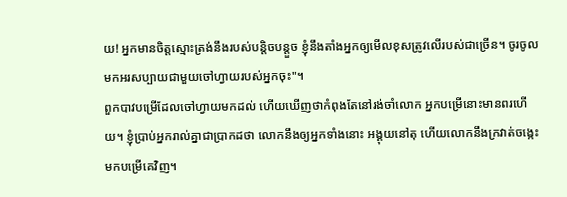យ! អ្នកមានចិត្តស្មោះត្រង់នឹងរបស់បន្តិចបន្តួច ខ្ញុំនឹងតាំងអ្នកឲ្យមើលខុសត្រូវលើរបស់ជាច្រើន។ ចូរចូលមកអរសប្បាយជាមួយចៅហ្វាយរបស់អ្នកចុះ"។
ពួកបាវបម្រើដែលចៅហ្វាយមកដល់ ហើយឃើញថាកំពុងតែនៅរង់ចាំលោក អ្នកបម្រើនោះមានពរហើយ។ ខ្ញុំប្រាប់អ្នករាល់គ្នាជាប្រាកដថា លោកនឹងឲ្យអ្នកទាំងនោះ អង្គុយនៅតុ ហើយលោកនឹងក្រវាត់ចង្កេះ មកបម្រើគេវិញ។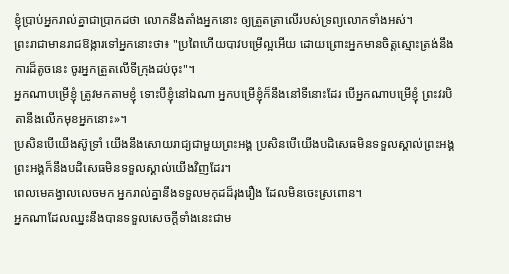ខ្ញុំប្រាប់អ្នករាល់គ្នាជាប្រាកដថា លោកនឹងតាំងអ្នកនោះ ឲ្យត្រួតត្រាលើរបស់ទ្រព្យលោកទាំងអស់។
ព្រះរាជាមានរាជឱង្ការទៅអ្នកនោះថា៖ "ប្រពៃហើយបាវបម្រើល្អអើយ ដោយព្រោះអ្នកមានចិត្តស្មោះត្រង់នឹងការដ៏តូចនេះ ចូរអ្នកត្រួតលើទីក្រុងដប់ចុះ"។
អ្នកណាបម្រើខ្ញុំ ត្រូវមកតាមខ្ញុំ ទោះបីខ្ញុំនៅឯណា អ្នកបម្រើខ្ញុំក៏នឹងនៅទីនោះដែរ បើអ្នកណាបម្រើខ្ញុំ ព្រះវរបិតានឹងលើកមុខអ្នកនោះ»។
ប្រសិនបើយើងស៊ូទ្រាំ យើងនឹងសោយរាជ្យជាមួយព្រះអង្គ ប្រសិនបើយើងបដិសេធមិនទទួលស្គាល់ព្រះអង្គ ព្រះអង្គក៏នឹងបដិសេធមិនទទួលស្គាល់យើងវិញដែរ។
ពេលមេគង្វាលលេចមក អ្នករាល់គ្នានឹងទទួលមកុដដ៏រុងរឿង ដែលមិនចេះស្រពោន។
អ្នកណាដែលឈ្នះនឹងបានទទួលសេចក្ដីទាំងនេះជាម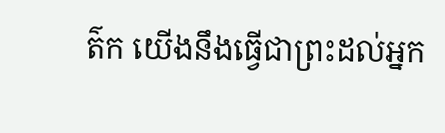ត៌ក យើងនឹងធ្វើជាព្រះដល់អ្នក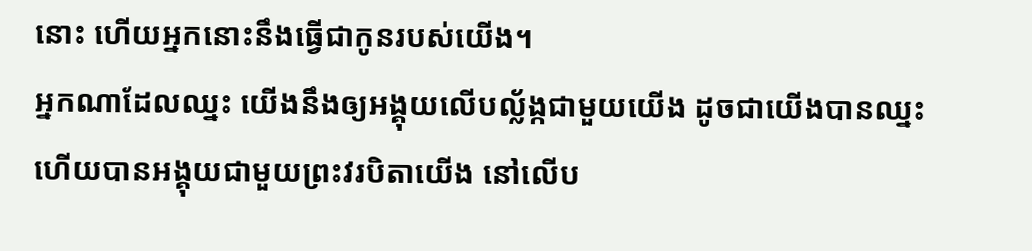នោះ ហើយអ្នកនោះនឹងធ្វើជាកូនរបស់យើង។
អ្នកណាដែលឈ្នះ យើងនឹងឲ្យអង្គុយលើបល្ល័ង្កជាមួយយើង ដូចជាយើងបានឈ្នះ ហើយបានអង្គុយជាមួយព្រះវរបិតាយើង នៅលើប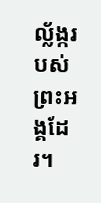ល្ល័ង្ករបស់ព្រះអង្គដែរ។